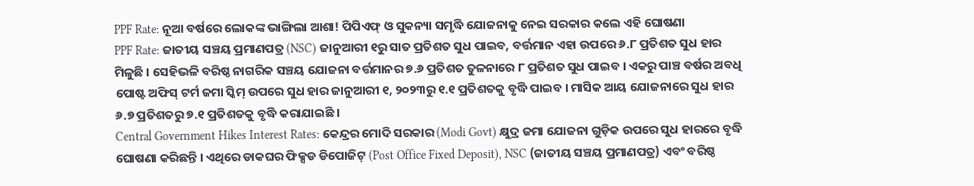PPF Rate: ନୂଆ ବର୍ଷରେ ଲୋକଙ୍କ ଭାଙ୍ଗିଲା ଆଶା! ପିପିଏଫ୍ ଓ ସୁକନ୍ୟା ସମୃଦ୍ଧି ଯୋଜନାକୁ ନେଇ ସରକାର କଲେ ଏହି ଘୋଷଣା
PPF Rate: ଜାତୀୟ ସଞ୍ଚୟ ପ୍ରମାଣପତ୍ର (NSC) ଜାନୁଆରୀ ୧ରୁ ସାତ ପ୍ରତିଶତ ସୁଧ ପାଇବ, ବର୍ତ୍ତମାନ ଏହା ଉପରେ ୬.୮ ପ୍ରତିଶତ ସୁଧ ହାର ମିଳୁଛି । ସେହିଭଳି ବରିଷ୍ଠ ନାଗରିକ ସଞ୍ଚୟ ଯୋଜନା ବର୍ତ୍ତମାନର ୭.୬ ପ୍ରତିଶତ ତୁଳନାରେ ୮ ପ୍ରତିଶତ ସୁଧ ପାଇବ । ଏକରୁ ପାଞ୍ଚ ବର୍ଷର ଅବଧି ପୋଷ୍ଟ ଅଫିସ୍ ଟର୍ମ ଜମା ସ୍କିମ୍ ଉପରେ ସୁଧ ହାର ଜାନୁଆରୀ ୧, ୨୦୨୩ରୁ ୧.୧ ପ୍ରତିଶତକୁ ବୃଦ୍ଧି ପାଇବ । ମାସିକ ଆୟ ଯୋଜନାରେ ସୁଧ ହାର ୬.୭ ପ୍ରତିଶତରୁ ୭.୧ ପ୍ରତିଶତକୁ ବୃଦ୍ଧି କରାଯାଇଛି ।
Central Government Hikes Interest Rates: କେନ୍ଦ୍ରର ମୋଦି ସରକାର (Modi Govt) କ୍ଷୁଦ୍ର ଜମା ଯୋଜନା ଗୁଡ଼ିକ ଉପରେ ସୁଧ ହାରରେ ବୃଦ୍ଧି ଘୋଷଣା କରିଛନ୍ତି । ଏଥିରେ ଡାକଘର ଫିକ୍ସଡ ଡିପୋଜିଟ୍ (Post Office Fixed Deposit), NSC (ଜାତୀୟ ସଞ୍ଚୟ ପ୍ରମାଣପତ୍ର) ଏବଂ ବରିଷ୍ଠ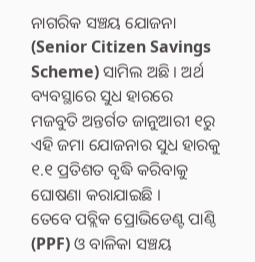ନାଗରିକ ସଞ୍ଚୟ ଯୋଜନା (Senior Citizen Savings Scheme) ସାମିଲ ଅଛି । ଅର୍ଥ ବ୍ୟବସ୍ଥାରେ ସୁଧ ହାରରେ ମଜବୁତି ଅନ୍ତର୍ଗତ ଜାନୁଆରୀ ୧ରୁ ଏହି ଜମା ଯୋଜନାର ସୁଧ ହାରକୁ ୧.୧ ପ୍ରତିଶତ ବୃଦ୍ଧି କରିବାକୁ ଘୋଷଣା କରାଯାଇଛି ।
ତେବେ ପବ୍ଲିକ ପ୍ରୋଭିଡେଣ୍ଟ ପାଣ୍ଠି (PPF) ଓ ବାଳିକା ସଞ୍ଚୟ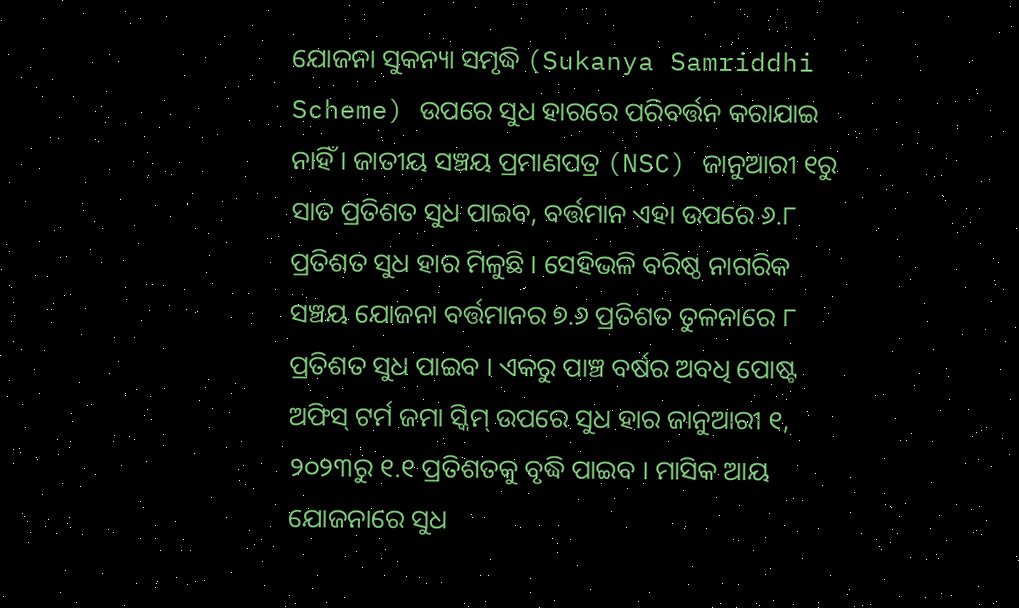ଯୋଜନା ସୁକନ୍ୟା ସମୃଦ୍ଧି (Sukanya Samriddhi Scheme) ଉପରେ ସୁଧ ହାରରେ ପରିବର୍ତ୍ତନ କରାଯାଇ ନାହିଁ । ଜାତୀୟ ସଞ୍ଚୟ ପ୍ରମାଣପତ୍ର (NSC) ଜାନୁଆରୀ ୧ରୁ ସାତ ପ୍ରତିଶତ ସୁଧ ପାଇବ, ବର୍ତ୍ତମାନ ଏହା ଉପରେ ୬.୮ ପ୍ରତିଶତ ସୁଧ ହାର ମିଳୁଛି । ସେହିଭଳି ବରିଷ୍ଠ ନାଗରିକ ସଞ୍ଚୟ ଯୋଜନା ବର୍ତ୍ତମାନର ୭.୬ ପ୍ରତିଶତ ତୁଳନାରେ ୮ ପ୍ରତିଶତ ସୁଧ ପାଇବ । ଏକରୁ ପାଞ୍ଚ ବର୍ଷର ଅବଧି ପୋଷ୍ଟ ଅଫିସ୍ ଟର୍ମ ଜମା ସ୍କିମ୍ ଉପରେ ସୁଧ ହାର ଜାନୁଆରୀ ୧, ୨୦୨୩ରୁ ୧.୧ ପ୍ରତିଶତକୁ ବୃଦ୍ଧି ପାଇବ । ମାସିକ ଆୟ ଯୋଜନାରେ ସୁଧ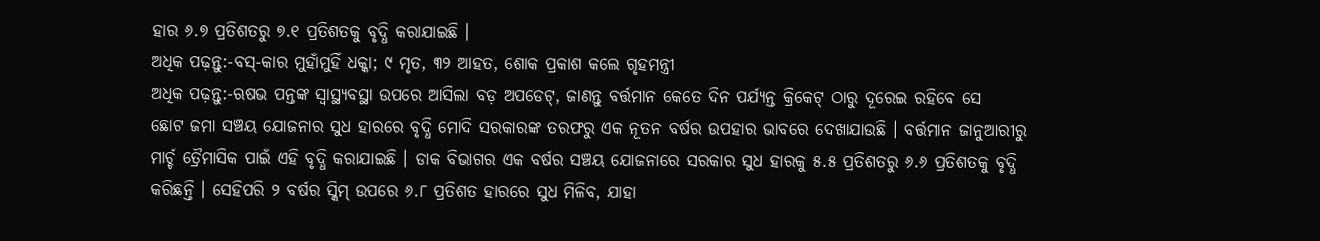ହାର ୬.୭ ପ୍ରତିଶତରୁ ୭.୧ ପ୍ରତିଶତକୁ ବୃଦ୍ଧି କରାଯାଇଛି ।
ଅଧିକ ପଢ଼ନ୍ତୁ:-ବସ୍-କାର ମୁହାଁମୁହିଁ ଧକ୍କା; ୯ ମୃତ, ୩୨ ଆହତ, ଶୋକ ପ୍ରକାଶ କଲେ ଗୃହମନ୍ତ୍ରୀ
ଅଧିକ ପଢ଼ନ୍ତୁ:-ଋଷଭ ପନ୍ତଙ୍କ ସ୍ୱାସ୍ଥ୍ୟବସ୍ଥା ଉପରେ ଆସିଲା ବଡ଼ ଅପଡେଟ୍, ଜାଣନ୍ତୁ ବର୍ତ୍ତମାନ କେତେ ଦିନ ପର୍ଯ୍ୟନ୍ତ କ୍ରିକେଟ୍ ଠାରୁ ଦୂରେଇ ରହିବେ ସେ
ଛୋଟ ଜମା ସଞ୍ଚୟ ଯୋଜନାର ସୁଧ ହାରରେ ବୃଦ୍ଧି ମୋଦି ସରକାରଙ୍କ ତରଫରୁ ଏକ ନୂତନ ବର୍ଷର ଉପହାର ଭାବରେ ଦେଖାଯାଉଛି । ବର୍ତ୍ତମାନ ଜାନୁଆରୀରୁ ମାର୍ଚ୍ଚ ତ୍ରୈମାସିକ ପାଇଁ ଏହି ବୃଦ୍ଧି କରାଯାଇଛି । ଡାକ ବିଭାଗର ଏକ ବର୍ଷର ସଞ୍ଚୟ ଯୋଜନାରେ ସରକାର ସୁଧ ହାରକୁ ୫.୫ ପ୍ରତିଶତରୁ ୬.୬ ପ୍ରତିଶତକୁ ବୃଦ୍ଧି କରିଛନ୍ତି । ସେହିପରି ୨ ବର୍ଷର ସ୍କିମ୍ ଉପରେ ୬.୮ ପ୍ରତିଶତ ହାରରେ ସୁଧ ମିଳିବ, ଯାହା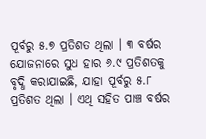ପୂର୍ବରୁ ୫.୭ ପ୍ରତିଶତ ଥିଲା । ୩ ବର୍ଷର ଯୋଜନାରେ ସୁଧ ହାର ୬.୯ ପ୍ରତିଶତକୁ ବୃଦ୍ଧି କରାଯାଇଛି, ଯାହା ପୂର୍ବରୁ ୫.୮ ପ୍ରତିଶତ ଥିଲା । ଏଥି ସହିତ ପାଞ୍ଚ ବର୍ଷର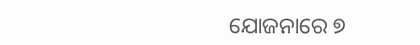ଯୋଜନାରେ ୭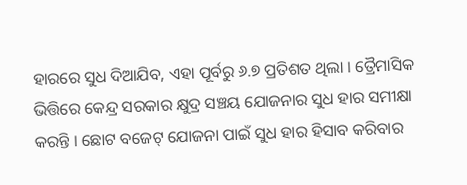ହାରରେ ସୁଧ ଦିଆଯିବ, ଏହା ପୂର୍ବରୁ ୬.୭ ପ୍ରତିଶତ ଥିଲା । ତ୍ରୈମାସିକ ଭିତ୍ତିରେ କେନ୍ଦ୍ର ସରକାର କ୍ଷୁଦ୍ର ସଞ୍ଚୟ ଯୋଜନାର ସୁଧ ହାର ସମୀକ୍ଷା କରନ୍ତି । ଛୋଟ ବଜେଟ୍ ଯୋଜନା ପାଇଁ ସୁଧ ହାର ହିସାବ କରିବାର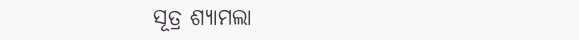ସୂତ୍ର ଶ୍ୟାମଲା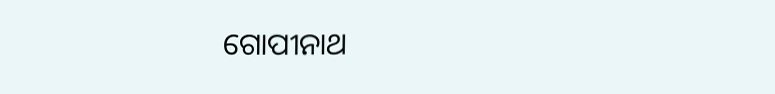ଗୋପୀନାଥ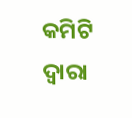କମିଟି ଦ୍ୱାରା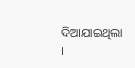ଦିଆଯାଇଥିଲା ।